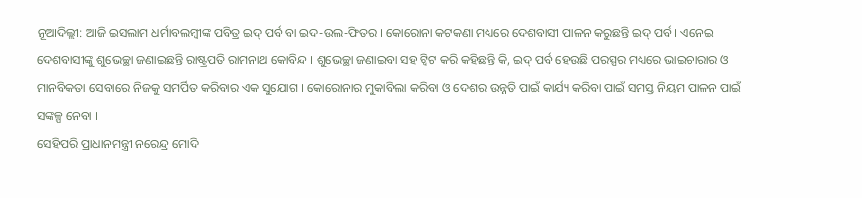ନୂଆଦିଲ୍ଲୀ: ଆଜି ଇସଲାମ ଧର୍ମାବଲମ୍ବୀଙ୍କ ପବିତ୍ର ଇଦ୍ ପର୍ବ ବା ଇଦ-ଉଲ-ଫିତର । କୋରୋନା କଟକଣା ମଧ୍ୟରେ ଦେଶବାସୀ ପାଳନ କରୁଛନ୍ତି ଇଦ୍ ପର୍ବ । ଏନେଇ ଦେଶବାସୀଙ୍କୁ ଶୁଭେଚ୍ଛା ଜଣାଇଛନ୍ତି ରାଷ୍ଟ୍ରପତି ରାମନାଥ କୋବିନ୍ଦ । ଶୁଭେଚ୍ଛା ଜଣାଇବା ସହ ଟ୍ବିଟ କରି କହିଛନ୍ତି କି, ଇଦ୍ ପର୍ବ ହେଉଛି ପରସ୍ପର ମଧ୍ୟରେ ଭାଇଚାରାର ଓ ମାନବିକତା ସେବାରେ ନିଜକୁ ସମର୍ପିତ କରିବାର ଏକ ସୁଯୋଗ । କୋରୋନାର ମୁକାବିଲା କରିବା ଓ ଦେଶର ଉନ୍ନତି ପାଇଁ କାର୍ଯ୍ୟ କରିବା ପାଇଁ ସମସ୍ତ ନିୟମ ପାଳନ ପାଇଁ ସଙ୍କଳ୍ପ ନେବା ।
ସେହିପରି ପ୍ରାଧାନମନ୍ତ୍ରୀ ନରେନ୍ଦ୍ର ମୋଦି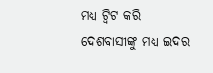ମଧ୍ୟ ଟ୍ବିଟ କରି ଦେଶବାସୀଙ୍କୁ ମଧ୍ୟ ଇଦର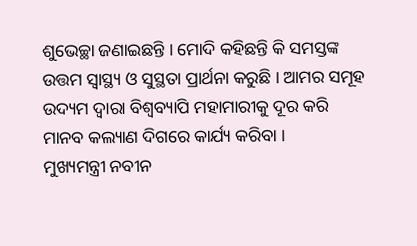ଶୁଭେଚ୍ଛା ଜଣାଇଛନ୍ତି । ମୋଦି କହିଛନ୍ତି କି ସମସ୍ତଙ୍କ ଉତ୍ତମ ସ୍ବାସ୍ଥ୍ୟ ଓ ସୁସ୍ଥତା ପ୍ରାର୍ଥନା କରୁଛି । ଆମର ସମୂହ ଉଦ୍ୟମ ଦ୍ବାରା ବିଶ୍ବବ୍ୟାପି ମହାମାରୀକୁ ଦୂର କରି ମାନବ କଲ୍ୟାଣ ଦିଗରେ କାର୍ଯ୍ୟ କରିବା ।
ମୁଖ୍ୟମନ୍ତ୍ରୀ ନବୀନ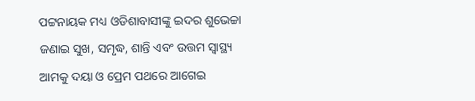ପଟ୍ଟନାୟକ ମଧ୍ୟ ଓଡିଶାବାସୀଙ୍କୁ ଇଦର ଶୁଭେଚ୍ଚା ଜଣାଇ ସୁଖ, ସମୃଦ୍ଧ, ଶାନ୍ତି ଏବଂ ଉତ୍ତମ ସ୍ବାସ୍ଥ୍ୟ ଆମକୁ ଦୟା ଓ ପ୍ରେମ ପଥରେ ଆଗେଇ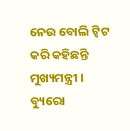ନେଉ ବୋଲି ଟ୍ବିଟ କରି କହିଛନ୍ତି ମୁଖ୍ୟମନ୍ତ୍ରୀ ।
ବ୍ୟୁରୋ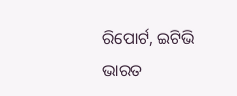ରିପୋର୍ଟ, ଇଟିଭି ଭାରତ